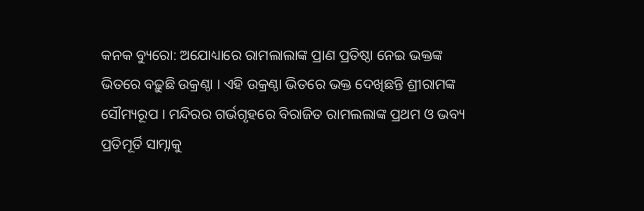କନକ ବ୍ୟୁରୋ: ଅଯୋଧ୍ୟାରେ ରାମଲାଲାଙ୍କ ପ୍ରାଣ ପ୍ରତିଷ୍ଠା ନେଇ ଭକ୍ତଙ୍କ ଭିତରେ ବଢ଼ୁଛି ଉକ୍ରଣ୍ଠା । ଏହି ଉକ୍ରଣ୍ଠା ଭିତରେ ଭକ୍ତ ଦେଖିଛନ୍ତି ଶ୍ରୀରାମଙ୍କ ସୌମ୍ୟରୂପ । ମନ୍ଦିରର ଗର୍ଭଗୃହରେ ବିରାଜିତ ରାମଲଲାଙ୍କ ପ୍ରଥମ ଓ ଭବ୍ୟ ପ୍ରତିମୂର୍ତି ସାମ୍ନାକୁ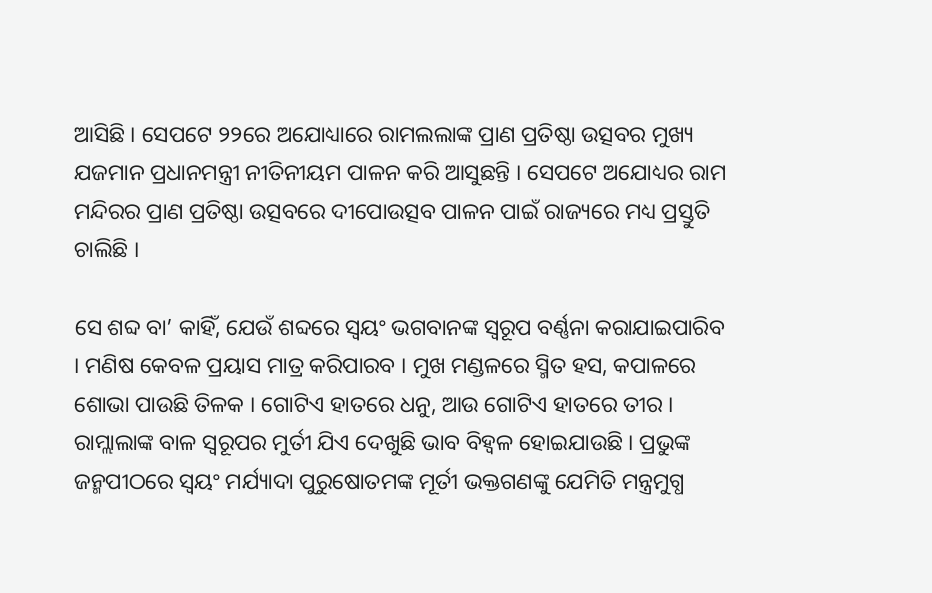ଆସିଛି । ସେପଟେ ୨୨ରେ ଅଯୋଧ୍ୟାରେ ରାମଲଲାଙ୍କ ପ୍ରାଣ ପ୍ରତିଷ୍ଠା ଉତ୍ସବର ମୁଖ୍ୟ ଯଜମାନ ପ୍ରଧାନମନ୍ତ୍ରୀ ନୀତିନୀୟମ ପାଳନ କରି ଆସୁଛନ୍ତି । ସେପଟେ ଅଯୋଧ୍ୟର ରାମ ମନ୍ଦିରର ପ୍ରାଣ ପ୍ରତିଷ୍ଠା ଉତ୍ସବରେ ଦୀପୋଉତ୍ସବ ପାଳନ ପାଇଁ ରାଜ୍ୟରେ ମଧ୍ୟ ପ୍ରସ୍ତୁତି ଚାଲିଛି ।

ସେ ଶବ୍ଦ ବା’ କାହିଁ, ଯେଉଁ ଶବ୍ଦରେ ସ୍ୱୟଂ ଭଗବାନଙ୍କ ସ୍ୱରୂପ ବର୍ଣ୍ଣନା କରାଯାଇପାରିବ । ମଣିଷ କେବଳ ପ୍ରୟାସ ମାତ୍ର କରିପାରବ । ମୁଖ ମଣ୍ଡଳରେ ସ୍ମିତ ହସ, କପାଳରେ ଶୋଭା ପାଉଛି ତିଳକ । ଗୋଟିଏ ହାତରେ ଧନୁ, ଆଉ ଗୋଟିଏ ହାତରେ ତୀର । ରାମ୍ଲାଲାଙ୍କ ବାଳ ସ୍ୱରୂପର ମୁର୍ତୀ ଯିଏ ଦେଖୁଛି ଭାବ ବିହ୍ୱଳ ହୋଇଯାଉଛି । ପ୍ରଭୁଙ୍କ ଜନ୍ମପୀଠରେ ସ୍ୱୟଂ ମର୍ଯ୍ୟାଦା ପୁରୁଷୋତମଙ୍କ ମୂର୍ତୀ ଭକ୍ତଗଣଙ୍କୁ ଯେମିତି ମନ୍ତ୍ରମୁଗ୍ଧ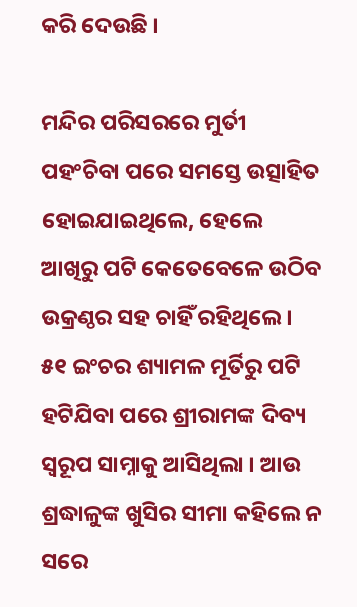କରି ଦେଉଛି ।

ମନ୍ଦିର ପରିସରରେ ମୁର୍ତୀ ପହଂଚିବା ପରେ ସମସ୍ତେ ଉତ୍ସାହିତ ହୋଇଯାଇଥିଲେ, ହେଲେ ଆଖିରୁ ପଟି କେତେବେଳେ ଉଠିବ ଉକ୍ରଣ୍ଠର ସହ ଚାହିଁ ରହିଥିଲେ । ୫୧ ଇଂଚର ଶ୍ୟାମଳ ମୂର୍ତିରୁ ପଟି ହଟିଯିବା ପରେ ଶ୍ରୀରାମଙ୍କ ଦିବ୍ୟ ସ୍ୱରୂପ ସାମ୍ନାକୁ ଆସିଥିଲା । ଆଉ ଶ୍ରଦ୍ଧାଳୁଙ୍କ ଖୁସିର ସୀମା କହିଲେ ନ ସରେ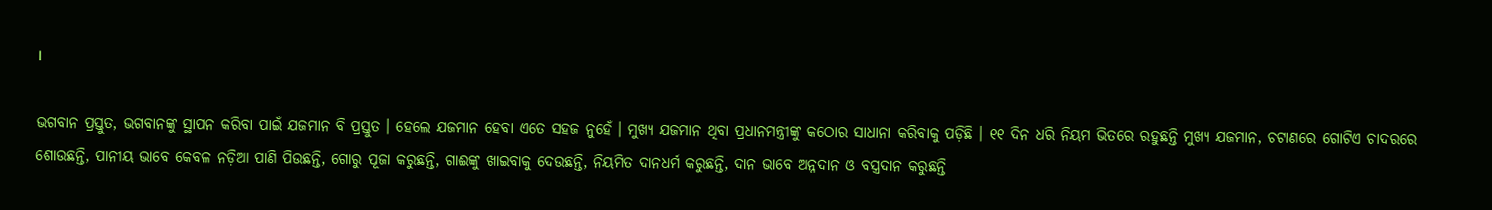।

ଭଗବାନ ପ୍ରସ୍ତୁତ, ଭଗବାନଙ୍କୁ ସ୍ଥାପନ କରିବା ପାଇଁ ଯଜମାନ ବି ପ୍ରସ୍ତୁତ । ହେଲେ ଯଜମାନ ହେବା ଏତେ ସହଜ ନୁହେଁ । ମୁଖ୍ୟ ଯଜମାନ ଥିବା ପ୍ରଧାନମନ୍ତ୍ରୀଙ୍କୁ କଠୋର ସାଧାନା କରିବାକୁ ପଡ଼ିଛି । ୧୧ ଦିନ ଧରି ନିୟମ ଭିତରେ ରହୁଛନ୍ତି ମୁଖ୍ୟ ଯଜମାନ, ଚଟାଣରେ ଗୋଟିଏ ଚାଦରରେ ଶୋଉଛନ୍ତି, ପାନୀୟ ଭାବେ କେବଳ ନଡ଼ିଆ ପାଣି ପିଉଛନ୍ତି, ଗୋରୁ ପୂଜା କରୁଛନ୍ତି, ଗାଈଙ୍କୁ ଖାଇବାକୁ ଦେଉଛନ୍ତି, ନିୟମିତ ଦାନଧର୍ମ କରୁଛନ୍ତି, ଦାନ ଭାବେ ଅନ୍ନଦାନ ଓ ବସ୍ତ୍ରଦାନ କରୁଛନ୍ତି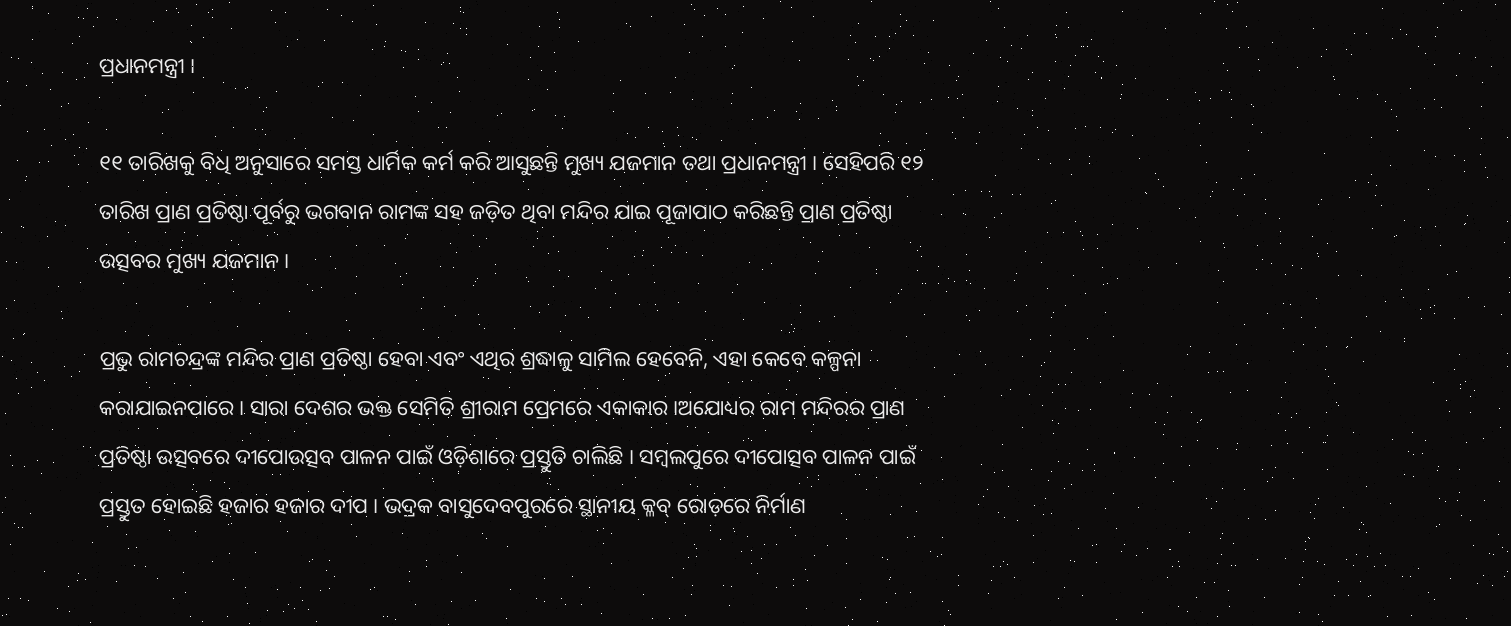ପ୍ରଧାନମନ୍ତ୍ରୀ ।

୧୧ ତାରିଖକୁ ବିଧି ଅନୁସାରେ ସମସ୍ତ ଧାର୍ମିକ କର୍ମ କରି ଆସୁଛନ୍ତି ମୁଖ୍ୟ ଯଜମାନ ତଥା ପ୍ରଧାନମନ୍ତ୍ରୀ । ସେହିପରି ୧୨ ତାରିଖ ପ୍ରାଣ ପ୍ରତିଷ୍ଠା ପୂର୍ବରୁ ଭଗବାନ ରାମଙ୍କ ସହ ଜଡ଼ିତ ଥିବା ମନ୍ଦିର ଯାଇ ପୂଜାପାଠ କରିଛନ୍ତି ପ୍ରାଣ ପ୍ରତିଷ୍ଠା ଉତ୍ସବର ମୁଖ୍ୟ ଯଜମାନ ।

ପ୍ରଭୁ ରାମଚନ୍ଦ୍ରଙ୍କ ମନ୍ଦିର ପ୍ରାଣ ପ୍ରତିଷ୍ଠା ହେବା ଏବଂ ଏଥିର ଶ୍ରଦ୍ଧାଳୁ ସାମିଲ ହେବେନି, ଏହା କେବେ କଳ୍ପନା କରାଯାଇନପାରେ । ସାରା ଦେଶର ଭକ୍ତ ସେମିତି ଶ୍ରୀରାମ ପ୍ରେମରେ ଏକାକାର ।ଅଯୋଧ୍ୟର ରାମ ମନ୍ଦିରର ପ୍ରାଣ ପ୍ରତିଷ୍ଠା ଉତ୍ସବରେ ଦୀପୋଉତ୍ସବ ପାଳନ ପାଇଁ ଓଡ଼ିଶାରେ ପ୍ରସ୍ତୁତି ଚାଲିଛି । ସମ୍ବଲପୁରେ ଦୀପୋତ୍ସବ ପାଳନ ପାଇଁ ପ୍ରସ୍ତୁତ ହୋଇଛି ହଜାର ହଜାର ଦୀପ । ଭଦ୍ରକ ବାସୁଦେବପୁରରେ ସ୍ଥାନୀୟ କ୍ଳବ୍ ରୋଡ଼ରେ ନିର୍ମାଣ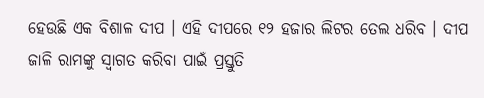ହେଉଛି ଏକ ବିଶାଳ ଦୀପ । ଏହି ଦୀପରେ ୧୨ ହଜାର ଲିଟର ତେଲ ଧରିବ । ଦୀପ ଜାଳି ରାମଙ୍କୁ ସ୍ୱାଗତ କରିବା ପାଇଁ ପ୍ରସ୍ତୁତି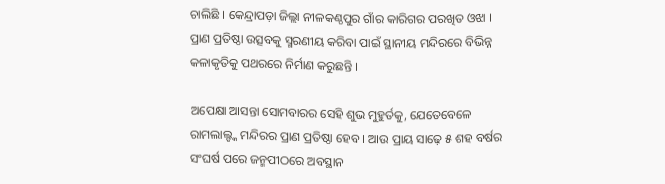ଚାଲିଛି । କେନ୍ଦ୍ରାପଡ଼ା ଜିଲ୍ଲା ନୀଳକଣ୍ଠପୁର ଗାଁର କାରିଗର ପରଖିତ ଓଝା । ପ୍ରାଣ ପ୍ରତିଷ୍ଠା ଉତ୍ସବକୁ ସ୍ମରଣୀୟ କରିବା ପାଇଁ ସ୍ଥାନୀୟ ମନ୍ଦିରରେ ବିଭିନ୍ନ କଳାକୃତିକୁ ପଥରରେ ନିର୍ମାଣ କରୁଛନ୍ତି ।

ଅପେକ୍ଷା ଆସନ୍ତା ସୋମବାରର ସେହି ଶୁଭ ମୁହୁର୍ତକୁ, ଯେତେବେଳେ ରାମଲାଲ୍ଙ୍କ ମନ୍ଦିରର ପ୍ରାଣ ପ୍ରତିଷ୍ଠା ହେବ । ଆଉ ପ୍ରାୟ ସାଢ଼େ ୫ ଶହ ବର୍ଷର ସଂଘର୍ଷ ପରେ ଜନ୍ମପୀଠରେ ଅବସ୍ଥାନ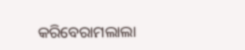କରିବେରାମଲାଲା